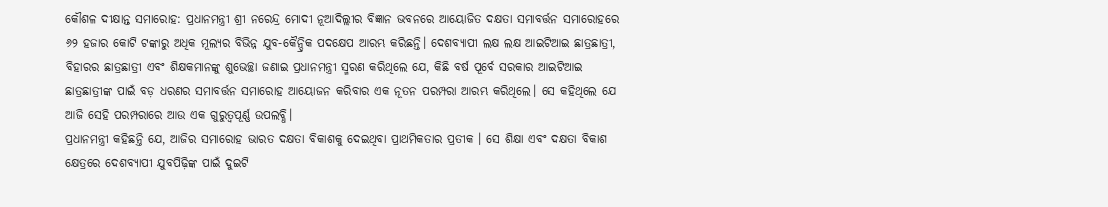କୌଶଳ ଦୀକ୍ଷାନ୍ତ ସମାରୋହ: ପ୍ରଧାନମନ୍ତ୍ରୀ ଶ୍ରୀ ନରେନ୍ଦ୍ର ମୋଦୀ ନୂଆଦିଲ୍ଲୀର ବିଜ୍ଞାନ ଭବନରେ ଆୟୋଜିତ ଦକ୍ଷତା ସମାବର୍ତ୍ତନ ସମାରୋହରେ ୬୨ ହଜାର କୋଟି ଟଙ୍କାରୁ ଅଧିକ ମୂଲ୍ୟର ବିଭିନ୍ନ ଯୁବ-କୈନ୍ଦ୍ରିକ ପଦକ୍ଷେପ ଆରମ୍ଭ କରିଛନ୍ତି। ଦେଶବ୍ୟାପୀ ଲକ୍ଷ ଲକ୍ଷ ଆଇଟିଆଇ ଛାତ୍ରଛାତ୍ରୀ, ବିହାରର ଛାତ୍ରଛାତ୍ରୀ ଏବଂ ଶିକ୍ଷକମାନଙ୍କୁ ଶୁଭେଚ୍ଛା ଜଣାଇ ପ୍ରଧାନମନ୍ତ୍ରୀ ସ୍ମରଣ କରିଥିଲେ ଯେ, କିଛି ବର୍ଷ ପୂର୍ବେ ସରକାର ଆଇଟିଆଇ ଛାତ୍ରଛାତ୍ରୀଙ୍କ ପାଇଁ ବଡ଼ ଧରଣର ସମାବର୍ତ୍ତନ ସମାରୋହ ଆୟୋଜନ କରିବାର ଏକ ନୂତନ ପରମ୍ପରା ଆରମ୍ଭ କରିଥିଲେ। ସେ କହିଥିଲେ ଯେ ଆଜି ସେହି ପରମ୍ପରାରେ ଆଉ ଏକ ଗୁରୁତ୍ୱପୂର୍ଣ୍ଣ ଉପଲବ୍ଧି।
ପ୍ରଧାନମନ୍ତ୍ରୀ କହିଛନ୍ତି ଯେ, ଆଜିର ସମାରୋହ ଭାରତ ଦକ୍ଷତା ବିକାଶକୁ ଦେଇଥିବା ପ୍ରାଥମିକତାର ପ୍ରତୀକ । ସେ ଶିକ୍ଷା ଏବଂ ଦକ୍ଷତା ବିକାଶ କ୍ଷେତ୍ରରେ ଦେଶବ୍ୟାପୀ ଯୁବପିଢ଼ିଙ୍କ ପାଇଁ ଦୁଇଟି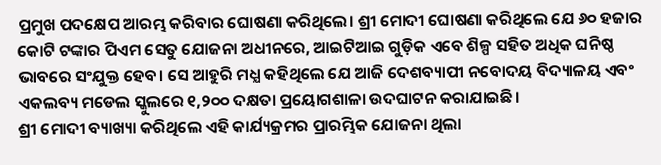ପ୍ରମୁଖ ପଦକ୍ଷେପ ଆରମ୍ଭ କରିବାର ଘୋଷଣା କରିଥିଲେ। ଶ୍ରୀ ମୋଦୀ ଘୋଷଣା କରିଥିଲେ ଯେ ୬୦ ହଜାର କୋଟି ଟଙ୍କାର ପିଏମ ସେତୁ ଯୋଜନା ଅଧୀନରେ, ଆଇଟିଆଇ ଗୁଡ଼ିକ ଏବେ ଶିଳ୍ପ ସହିତ ଅଧିକ ଘନିଷ୍ଠ ଭାବରେ ସଂଯୁକ୍ତ ହେବ। ସେ ଆହୁରି ମଧ୍ଯ କହିଥିଲେ ଯେ ଆଜି ଦେଶବ୍ୟାପୀ ନବୋଦୟ ବିଦ୍ୟାଳୟ ଏବଂ ଏକଲବ୍ୟ ମଡେଲ ସ୍କୁଲରେ ୧,୨୦୦ ଦକ୍ଷତା ପ୍ରୟୋଗଶାଳା ଉଦଘାଟନ କରାଯାଇଛି।
ଶ୍ରୀ ମୋଦୀ ବ୍ୟାଖ୍ୟା କରିଥିଲେ ଏହି କାର୍ଯ୍ୟକ୍ରମର ପ୍ରାରମ୍ଭିକ ଯୋଜନା ଥିଲା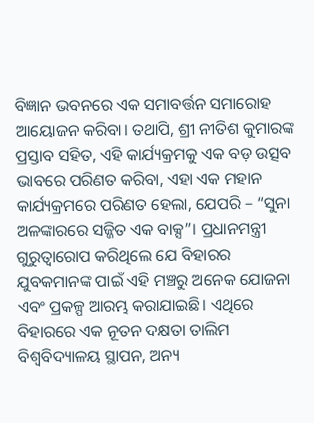ବିଜ୍ଞାନ ଭବନରେ ଏକ ସମାବର୍ତ୍ତନ ସମାରୋହ ଆୟୋଜନ କରିବା। ତଥାପି, ଶ୍ରୀ ନୀତିଶ କୁମାରଙ୍କ ପ୍ରସ୍ତାବ ସହିତ, ଏହି କାର୍ଯ୍ୟକ୍ରମକୁ ଏକ ବଡ଼ ଉତ୍ସବ ଭାବରେ ପରିଣତ କରିବା, ଏହା ଏକ ମହାନ କାର୍ଯ୍ୟକ୍ରମରେ ପରିଣତ ହେଲା, ଯେପରି – “ସୁନା ଅଳଙ୍କାରରେ ସଜ୍ଜିତ ଏକ ବାକ୍ସ”। ପ୍ରଧାନମନ୍ତ୍ରୀ ଗୁରୁତ୍ୱାରୋପ କରିଥିଲେ ଯେ ବିହାରର ଯୁବକମାନଙ୍କ ପାଇଁ ଏହି ମଞ୍ଚରୁ ଅନେକ ଯୋଜନା ଏବଂ ପ୍ରକଳ୍ପ ଆରମ୍ଭ କରାଯାଇଛି। ଏଥିରେ ବିହାରରେ ଏକ ନୂତନ ଦକ୍ଷତା ତାଲିମ ବିଶ୍ୱବିଦ୍ୟାଳୟ ସ୍ଥାପନ, ଅନ୍ୟ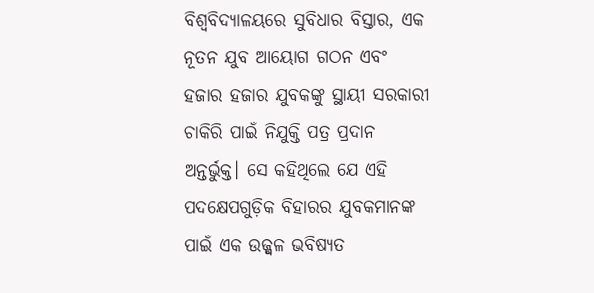ବିଶ୍ୱବିଦ୍ୟାଳୟରେ ସୁବିଧାର ବିସ୍ତାର, ଏକ ନୂତନ ଯୁବ ଆୟୋଗ ଗଠନ ଏବଂ ହଜାର ହଜାର ଯୁବକଙ୍କୁ ସ୍ଥାୟୀ ସରକାରୀ ଚାକିରି ପାଇଁ ନିଯୁକ୍ତି ପତ୍ର ପ୍ରଦାନ ଅନ୍ତର୍ଭୁକ୍ତ। ସେ କହିଥିଲେ ଯେ ଏହି ପଦକ୍ଷେପଗୁଡ଼ିକ ବିହାରର ଯୁବକମାନଙ୍କ ପାଇଁ ଏକ ଉଜ୍ଜ୍ୱଳ ଭବିଷ୍ୟତ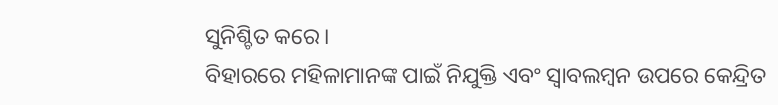ସୁନିଶ୍ଚିତ କରେ।
ବିହାରରେ ମହିଳାମାନଙ୍କ ପାଇଁ ନିଯୁକ୍ତି ଏବଂ ସ୍ୱାବଲମ୍ବନ ଉପରେ କେନ୍ଦ୍ରିତ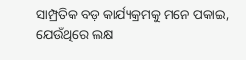ସାମ୍ପ୍ରତିକ ବଡ଼ କାର୍ଯ୍ୟକ୍ରମକୁ ମନେ ପକାଇ, ଯେଉଁଥିରେ ଲକ୍ଷ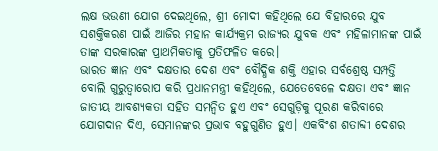ଲକ୍ଷ ଭଉଣୀ ଯୋଗ ଦେଇଥିଲେ, ଶ୍ରୀ ମୋଦୀ କହିଥିଲେ ଯେ ବିହାରରେ ଯୁବ ସଶକ୍ତିକରଣ ପାଇଁ ଆଜିର ମହାନ କାର୍ଯ୍ୟକ୍ରମ ରାଜ୍ୟର ଯୁବକ ଏବଂ ମହିଳାମାନଙ୍କ ପାଇଁ ତାଙ୍କ ସରକାରଙ୍କ ପ୍ରାଥମିକତାକୁ ପ୍ରତିଫଳିତ କରେ।
ଭାରତ ଜ୍ଞାନ ଏବଂ ଦକ୍ଷତାର ଦେଶ ଏବଂ ବୌଦ୍ଧିକ ଶକ୍ତି ଏହାର ସର୍ବଶ୍ରେଷ୍ଠ ସମ୍ପତ୍ତି ବୋଲି ଗୁରୁତ୍ୱାରୋପ କରି ପ୍ରଧାନମନ୍ତ୍ରୀ କହିଥିଲେ, ଯେତେବେଳେ ଦକ୍ଷତା ଏବଂ ଜ୍ଞାନ ଜାତୀୟ ଆବଶ୍ୟକତା ସହିତ ସମନ୍ୱିତ ହୁଏ ଏବଂ ସେଗୁଡ଼ିକୁ ପୂରଣ କରିବାରେ ଯୋଗଦାନ ଦିଏ, ସେମାନଙ୍କର ପ୍ରଭାବ ବହୁଗୁଣିତ ହୁଏ। ଏକବିଂଶ ଶତାବ୍ଦୀ ଦେଶର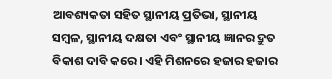ଆବଶ୍ୟକତା ସହିତ ସ୍ଥାନୀୟ ପ୍ରତିଭା, ସ୍ଥାନୀୟ ସମ୍ବଳ, ସ୍ଥାନୀୟ ଦକ୍ଷତା ଏବଂ ସ୍ଥାନୀୟ ଜ୍ଞାନର ଦ୍ରୁତ ବିକାଶ ଦାବି କରେ। ଏହି ମିଶନରେ ହଜାର ହଜାର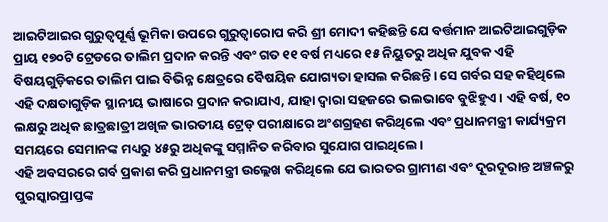ଆଇଟିଆଇର ଗୁରୁତ୍ୱପୂର୍ଣ୍ଣ ଭୂମିକା ଉପରେ ଗୁରୁତ୍ୱାରୋପ କରି ଶ୍ରୀ ମୋଦୀ କହିଛନ୍ତି ଯେ ବର୍ତ୍ତମାନ ଆଇଟିଆଇଗୁଡ଼ିକ ପ୍ରାୟ ୧୭୦ଟି ଟ୍ରେଡରେ ତାଲିମ ପ୍ରଦାନ କରନ୍ତି ଏବଂ ଗତ ୧୧ ବର୍ଷ ମଧ୍ୟରେ ୧୫ ନିୟୁତରୁ ଅଧିକ ଯୁବକ ଏହି ବିଷୟଗୁଡ଼ିକରେ ତାଲିମ ପାଇ ବିଭିନ୍ନ କ୍ଷେତ୍ରରେ ବୈଷୟିକ ଯୋଗ୍ୟତା ହାସଲ କରିଛନ୍ତି। ସେ ଗର୍ବର ସହ କହିଥିଲେ ଏହି ଦକ୍ଷତାଗୁଡ଼ିକ ସ୍ଥାନୀୟ ଭାଷାରେ ପ୍ରଦାନ କରାଯାଏ, ଯାହା ଦ୍ବାରା ସହଜରେ ଭଲଭାବେ ବୁଝିହୁଏ । ଏହି ବର୍ଷ, ୧୦ ଲକ୍ଷରୁ ଅଧିକ ଛାତ୍ରଛାତ୍ରୀ ଅଖିଳ ଭାରତୀୟ ଟ୍ରେଡ୍ ପରୀକ୍ଷାରେ ଅଂଶଗ୍ରହଣ କରିଥିଲେ ଏବଂ ପ୍ରଧାନମନ୍ତ୍ରୀ କାର୍ଯ୍ୟକ୍ରମ ସମୟରେ ସେମାନଙ୍କ ମଧ୍ୟରୁ ୪୫ରୁ ଅଧିକଙ୍କୁ ସମ୍ମାନିତ କରିବାର ସୁଯୋଗ ପାଇଥିଲେ।
ଏହି ଅବସରରେ ଗର୍ବ ପ୍ରକାଶ କରି ପ୍ରଧାନମନ୍ତ୍ରୀ ଉଲ୍ଲେଖ କରିଥିଲେ ଯେ ଭାରତର ଗ୍ରାମୀଣ ଏବଂ ଦୂରଦୂରାନ୍ତ ଅଞ୍ଚଳରୁ ପୁରସ୍କାରପ୍ରାପ୍ତଙ୍କ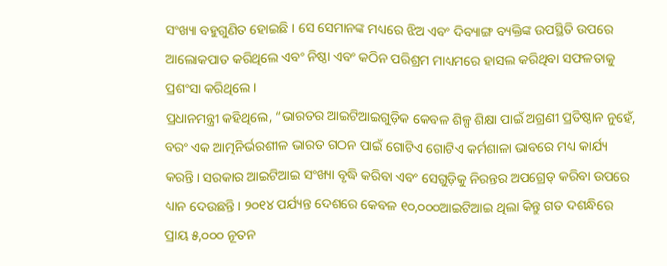ସଂଖ୍ୟା ବହୁଗୁଣିତ ହୋଇଛି । ସେ ସେମାନଙ୍କ ମଧ୍ୟରେ ଝିଅ ଏବଂ ଦିବ୍ୟାଙ୍ଗ ବ୍ୟକ୍ତିଙ୍କ ଉପସ୍ଥିତି ଉପରେ ଆଲୋକପାତ କରିଥିଲେ ଏବଂ ନିଷ୍ଠା ଏବଂ କଠିନ ପରିଶ୍ରମ ମାଧ୍ୟମରେ ହାସଲ କରିଥିବା ସଫଳତାକୁ ପ୍ରଶଂସା କରିଥିଲେ।
ପ୍ରଧାନମନ୍ତ୍ରୀ କହିଥିଲେ, “ଭାରତର ଆଇଟିଆଇଗୁଡ଼ିକ କେବଳ ଶିଳ୍ପ ଶିକ୍ଷା ପାଇଁ ଅଗ୍ରଣୀ ପ୍ରତିଷ୍ଠାନ ନୁହେଁ, ବରଂ ଏକ ଆତ୍ମନିର୍ଭରଶୀଳ ଭାରତ ଗଠନ ପାଇଁ ଗୋଟିଏ ଗୋଟିଏ କର୍ମଶାଳା ଭାବରେ ମଧ୍ୟ କାର୍ଯ୍ୟ କରନ୍ତି। ସରକାର ଆଇଟିଆଇ ସଂଖ୍ୟା ବୃଦ୍ଧି କରିବା ଏବଂ ସେଗୁଡ଼ିକୁ ନିରନ୍ତର ଅପଗ୍ରେଡ୍ କରିବା ଉପରେ ଧ୍ୟାନ ଦେଉଛନ୍ତି। ୨୦୧୪ ପର୍ଯ୍ୟନ୍ତ ଦେଶରେ କେବଳ ୧୦,୦୦୦ଆଇଟିଆଇ ଥିଲା କିନ୍ତୁ ଗତ ଦଶନ୍ଧିରେ ପ୍ରାୟ ୫,୦୦୦ ନୂତନ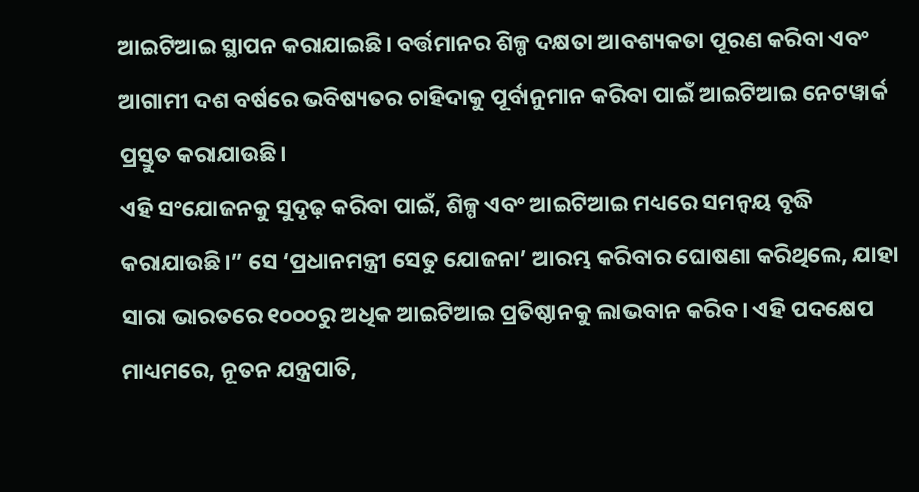ଆଇଟିଆଇ ସ୍ଥାପନ କରାଯାଇଛି। ବର୍ତ୍ତମାନର ଶିଳ୍ପ ଦକ୍ଷତା ଆବଶ୍ୟକତା ପୂରଣ କରିବା ଏବଂ ଆଗାମୀ ଦଶ ବର୍ଷରେ ଭବିଷ୍ୟତର ଚାହିଦାକୁ ପୂର୍ବାନୁମାନ କରିବା ପାଇଁ ଆଇଟିଆଇ ନେଟୱାର୍କ ପ୍ରସ୍ତୁତ କରାଯାଉଛି।
ଏହି ସଂଯୋଜନକୁ ସୁଦୃଢ଼ କରିବା ପାଇଁ, ଶିଳ୍ପ ଏବଂ ଆଇଟିଆଇ ମଧ୍ୟରେ ସମନ୍ୱୟ ବୃଦ୍ଧି କରାଯାଉଛି।” ସେ ‘ପ୍ରଧାନମନ୍ତ୍ରୀ ସେତୁ ଯୋଜନା’ ଆରମ୍ଭ କରିବାର ଘୋଷଣା କରିଥିଲେ, ଯାହା ସାରା ଭାରତରେ ୧୦୦୦ରୁ ଅଧିକ ଆଇଟିଆଇ ପ୍ରତିଷ୍ଠାନକୁ ଲାଭବାନ କରିବ। ଏହି ପଦକ୍ଷେପ ମାଧ୍ୟମରେ, ନୂତନ ଯନ୍ତ୍ରପାତି,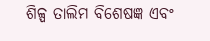ଶିଳ୍ପ ତାଲିମ ବିଶେଷଜ୍ଞ ଏବଂ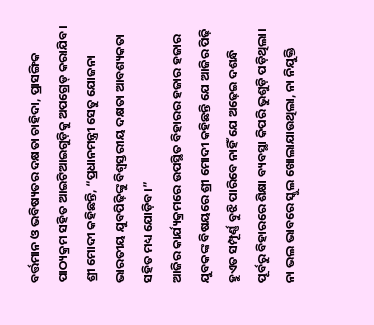ବର୍ତ୍ତମାନ ଓ ଭବିଷ୍ୟତର ଦକ୍ଷତା ଚାହିଦା, ପ୍ରାସଙ୍ଗିକ ପାଠ୍ୟକ୍ରମ ସହିତ ଆଇଟିଆଇଗୁଡ଼ିକୁ ଅପଗ୍ରେଡ୍ କରାଯିବ। ଶ୍ରୀ ମୋଦୀ କହିଛନ୍ତି, “ପ୍ରଧାନମନ୍ତ୍ରୀ ସେତୁ ଯୋଜନା ଭାରତୀୟ ଯୁବପିଢ଼ିଙ୍କୁ ବିଶ୍ୱସ୍ତରୀୟ ଦକ୍ଷତା ଆବଶ୍ୟକତା ସହିତ ମଧ୍ୟ ଯୋଡ଼ିବ।”
ଆଜିର କାର୍ଯ୍ୟକ୍ରମରେ ଉପସ୍ଥିତ ବିହାରର ହଜାର ହଜାର ଯୁବକଙ୍କ ବିଷୟରେ ଶ୍ରୀ ମୋଦୀ କହିଛନ୍ତି ଯେ ଆଜିର ପିଢ଼ି ହୁଏତ ସମ୍ପୂର୍ଣ୍ଣ ବୁଝି ପାରିବେ ନାହିଁ ଯେ ଅଢ଼େଇ ଦଶନ୍ଧି ପୂର୍ବରୁ ବିହାରରେ ଶିକ୍ଷା ବ୍ୟବସ୍ଥା କିପରି ଭୁଶୁଡ଼ି ପଡ଼ିଥିଲା। ନା ଭଲ ଭାବରେ ସ୍କୁଲ ଖୋଲାଯାଉଥିଲା, ନା ନିଯୁକ୍ତି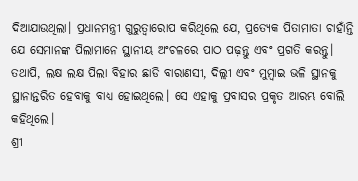ଦିଆଯାଉଥିଲା। ପ୍ରଧାନମନ୍ତ୍ରୀ ଗୁରୁତ୍ୱାରୋପ କରିଥିଲେ ଯେ, ପ୍ରତ୍ୟେକ ପିତାମାତା ଚାହାଁନ୍ତି ଯେ ସେମାନଙ୍କ ପିଲାମାନେ ସ୍ଥାନୀୟ ଅଂଚଳରେ ପାଠ ପଢ଼ନ୍ତୁ ଏବଂ ପ୍ରଗତି କରନ୍ତୁ। ତଥାପି, ଲକ୍ଷ ଲକ୍ଷ ପିଲା ବିହାର ଛାଡି ବାରାଣସୀ, ଦିଲ୍ଲୀ ଏବଂ ମୁମ୍ବାଇ ଭଳି ସ୍ଥାନକୁ ସ୍ଥାନାନ୍ତରିତ ହେବାକୁ ବାଧ୍ୟ ହୋଇଥିଲେ। ସେ ଏହାକୁ ପ୍ରବାସର ପ୍ରକୃତ ଆରମ୍ଭ ବୋଲି କହିଥିଲେ।
ଶ୍ରୀ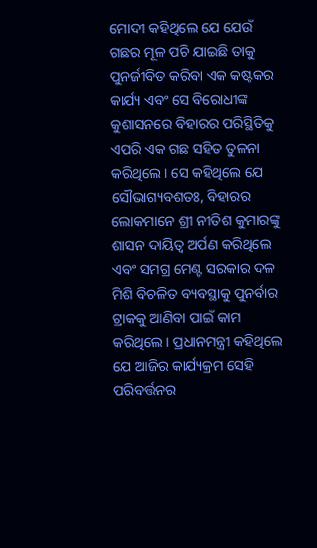ମୋଦୀ କହିଥିଲେ ଯେ ଯେଉଁ ଗଛର ମୂଳ ପଚି ଯାଇଛି ତାକୁ ପୁନର୍ଜୀବିତ କରିବା ଏକ କଷ୍ଟକର କାର୍ଯ୍ୟ ଏବଂ ସେ ବିରୋଧୀଙ୍କ କୁଶାସନରେ ବିହାରର ପରିସ୍ଥିତିକୁ ଏପରି ଏକ ଗଛ ସହିତ ତୁଳନା କରିଥିଲେ। ସେ କହିଥିଲେ ଯେ ସୌଭାଗ୍ୟବଶତଃ, ବିହାରର ଲୋକମାନେ ଶ୍ରୀ ନୀତିଶ କୁମାରଙ୍କୁ ଶାସନ ଦାୟିତ୍ୱ ଅର୍ପଣ କରିଥିଲେ ଏବଂ ସମଗ୍ର ମେଣ୍ଟ ସରକାର ଦଳ ମିଶି ବିଚଳିତ ବ୍ୟବସ୍ଥାକୁ ପୁନର୍ବାର ଟ୍ରାକକୁ ଆଣିବା ପାଇଁ କାମ କରିଥିଲେ। ପ୍ରଧାନମନ୍ତ୍ରୀ କହିଥିଲେ ଯେ ଆଜିର କାର୍ଯ୍ୟକ୍ରମ ସେହି ପରିବର୍ତ୍ତନର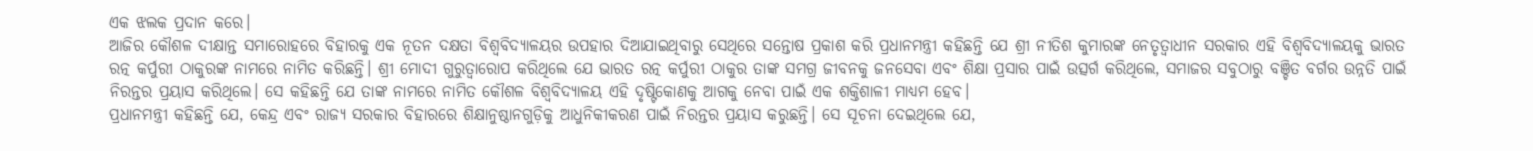ଏକ ଝଲକ ପ୍ରଦାନ କରେ।
ଆଜିର କୌଶଳ ଦୀକ୍ଷାନ୍ତ ସମାରୋହରେ ବିହାରକୁ ଏକ ନୂତନ ଦକ୍ଷତା ବିଶ୍ୱବିଦ୍ୟାଳୟର ଉପହାର ଦିଆଯାଇଥିବାରୁ ସେଥିରେ ସନ୍ତୋଷ ପ୍ରକାଶ କରି ପ୍ରଧାନମନ୍ତ୍ରୀ କହିଛନ୍ତି ଯେ ଶ୍ରୀ ନୀତିଶ କୁମାରଙ୍କ ନେତୃତ୍ୱାଧୀନ ସରକାର ଏହି ବିଶ୍ୱବିଦ୍ୟାଳୟକୁ ଭାରତ ରତ୍ନ କର୍ପୁରୀ ଠାକୁରଙ୍କ ନାମରେ ନାମିତ କରିଛନ୍ତି। ଶ୍ରୀ ମୋଦୀ ଗୁରୁତ୍ୱାରୋପ କରିଥିଲେ ଯେ ଭାରତ ରତ୍ନ କର୍ପୁରୀ ଠାକୁର ତାଙ୍କ ସମଗ୍ର ଜୀବନକୁ ଜନସେବା ଏବଂ ଶିକ୍ଷା ପ୍ରସାର ପାଇଁ ଉତ୍ସର୍ଗ କରିଥିଲେ, ସମାଜର ସବୁଠାରୁ ବଞ୍ଚିତ ବର୍ଗର ଉନ୍ନତି ପାଇଁ ନିରନ୍ତର ପ୍ରୟାସ କରିଥିଲେ। ସେ କହିଛନ୍ତି ଯେ ତାଙ୍କ ନାମରେ ନାମିତ କୌଶଳ ବିଶ୍ୱବିଦ୍ୟାଳୟ ଏହି ଦୃଷ୍ଟିକୋଣକୁ ଆଗକୁ ନେବା ପାଇଁ ଏକ ଶକ୍ତିଶାଳୀ ମାଧ୍ୟମ ହେବ।
ପ୍ରଧାନମନ୍ତ୍ରୀ କହିଛନ୍ତି ଯେ, କେନ୍ଦ୍ର ଏବଂ ରାଜ୍ୟ ସରକାର ବିହାରରେ ଶିକ୍ଷାନୁଷ୍ଠାନଗୁଡ଼ିକୁ ଆଧୁନିକୀକରଣ ପାଇଁ ନିରନ୍ତର ପ୍ରୟାସ କରୁଛନ୍ତି। ସେ ସୂଚନା ଦେଇଥିଲେ ଯେ,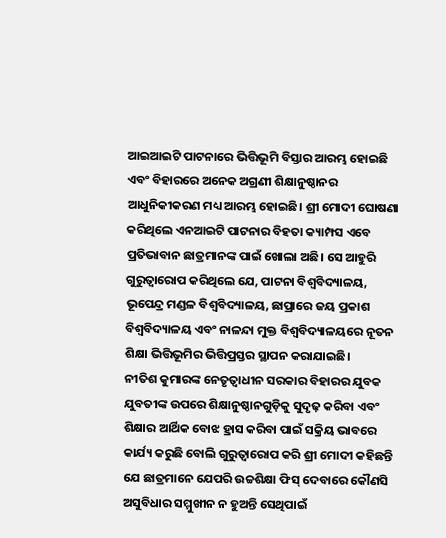ଆଇଆଇଟି ପାଟନାରେ ଭିତ୍ତିଭୂମି ବିସ୍ତାର ଆରମ୍ଭ ହୋଇଛି ଏବଂ ବିହାରରେ ଅନେକ ଅଗ୍ରଣୀ ଶିକ୍ଷାନୁଷ୍ଠାନର ଆଧୁନିକୀକରଣ ମଧ୍ୟ ଆରମ୍ଭ ହୋଇଛି। ଶ୍ରୀ ମୋଦୀ ଘୋଷଣା କରିଥିଲେ ଏନଆଇଟି ପାଟନାର ବିହତା କ୍ୟାମ୍ପସ ଏବେ ପ୍ରତିଭାବାନ ଛାତ୍ରମାନଙ୍କ ପାଇଁ ଖୋଲା ଅଛି। ସେ ଆହୁରି ଗୁରୁତ୍ୱାରୋପ କରିଥିଲେ ଯେ, ପାଟନା ବିଶ୍ୱବିଦ୍ୟାଳୟ, ଭୂପେନ୍ଦ୍ର ମଣ୍ଡଳ ବିଶ୍ୱବିଦ୍ୟାଳୟ, ଛାପ୍ରାରେ ଜୟ ପ୍ରକାଶ ବିଶ୍ୱବିଦ୍ୟାଳୟ ଏବଂ ନାଳନ୍ଦା ମୁକ୍ତ ବିଶ୍ୱବିଦ୍ୟାଳୟରେ ନୂତନ ଶିକ୍ଷା ଭିତ୍ତିଭୂମିର ଭିତ୍ତିପ୍ରସ୍ତର ସ୍ଥାପନ କରାଯାଇଛି।
ନୀତିଶ କୁମାରଙ୍କ ନେତୃତ୍ୱାଧୀନ ସରକାର ବିହାରର ଯୁବକ ଯୁବତୀଙ୍କ ଉପରେ ଶିକ୍ଷାନୁଷ୍ଠାନଗୁଡ଼ିକୁ ସୁଦୃଢ଼ କରିବା ଏବଂ ଶିକ୍ଷାର ଆର୍ଥିକ ବୋଝ ହ୍ରାସ କରିବା ପାଇଁ ସକ୍ରିୟ ଭାବରେ କାର୍ଯ୍ୟ କରୁଛି ବୋଲି ଗୁରୁତ୍ୱାରୋପ କରି ଶ୍ରୀ ମୋଦୀ କହିଛନ୍ତି ଯେ ଛାତ୍ରମାନେ ଯେପରି ଉଚ୍ଚଶିକ୍ଷା ଫିସ୍ ଦେବାରେ କୌଣସି ଅସୁବିଧାର ସମ୍ମୁଖୀନ ନ ହୁଅନ୍ତି ସେଥିପାଇଁ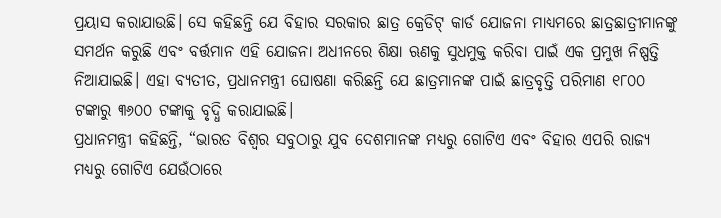ପ୍ରୟାସ କରାଯାଉଛି। ସେ କହିଛନ୍ତି ଯେ ବିହାର ସରକାର ଛାତ୍ର କ୍ରେଡିଟ୍ କାର୍ଡ ଯୋଜନା ମାଧ୍ୟମରେ ଛାତ୍ରଛାତ୍ରୀମାନଙ୍କୁ ସମର୍ଥନ କରୁଛି ଏବଂ ବର୍ତ୍ତମାନ ଏହି ଯୋଜନା ଅଧୀନରେ ଶିକ୍ଷା ଋଣକୁ ସୁଧମୁକ୍ତ କରିବା ପାଇଁ ଏକ ପ୍ରମୁଖ ନିଷ୍ପତ୍ତି ନିଆଯାଇଛି। ଏହା ବ୍ୟତୀତ, ପ୍ରଧାନମନ୍ତ୍ରୀ ଘୋଷଣା କରିଛନ୍ତି ଯେ ଛାତ୍ରମାନଙ୍କ ପାଇଁ ଛାତ୍ରବୃତ୍ତି ପରିମାଣ ୧୮୦୦ ଟଙ୍କାରୁ ୩୬୦୦ ଟଙ୍କାକୁ ବୃଦ୍ଧି କରାଯାଇଛି।
ପ୍ରଧାନମନ୍ତ୍ରୀ କହିଛନ୍ତି, “ଭାରତ ବିଶ୍ୱର ସବୁଠାରୁ ଯୁବ ଦେଶମାନଙ୍କ ମଧ୍ୟରୁ ଗୋଟିଏ ଏବଂ ବିହାର ଏପରି ରାଜ୍ୟ ମଧ୍ୟରୁ ଗୋଟିଏ ଯେଉଁଠାରେ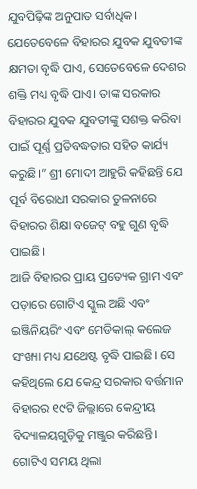ଯୁବପିଢ଼ିଙ୍କ ଅନୁପାତ ସର୍ବାଧିକ। ଯେତେବେଳେ ବିହାରର ଯୁବକ ଯୁବତୀଙ୍କ କ୍ଷମତା ବୃଦ୍ଧି ପାଏ, ସେତେବେଳେ ଦେଶର ଶକ୍ତି ମଧ୍ୟ ବୃଦ୍ଧି ପାଏ। ତାଙ୍କ ସରକାର ବିହାରର ଯୁବକ ଯୁବତୀଙ୍କୁ ସଶକ୍ତ କରିବା ପାଇଁ ପୂର୍ଣ୍ଣ ପ୍ରତିବଦ୍ଧତାର ସହିତ କାର୍ଯ୍ୟ କରୁଛି।” ଶ୍ରୀ ମୋଦୀ ଆହୁରି କହିଛନ୍ତି ଯେ ପୂର୍ବ ବିରୋଧୀ ସରକାର ତୁଳନାରେ ବିହାରର ଶିକ୍ଷା ବଜେଟ୍ ବହୁ ଗୁଣ ବୃଦ୍ଧି ପାଇଛି।
ଆଜି ବିହାରର ପ୍ରାୟ ପ୍ରତ୍ୟେକ ଗ୍ରାମ ଏବଂ ପଡ଼ାରେ ଗୋଟିଏ ସ୍କୁଲ ଅଛି ଏବଂ ଇଞ୍ଜିନିୟରିଂ ଏବଂ ମେଡିକାଲ୍ କଲେଜ ସଂଖ୍ୟା ମଧ୍ୟ ଯଥେଷ୍ଟ ବୃଦ୍ଧି ପାଇଛି। ସେ କହିଥିଲେ ଯେ କେନ୍ଦ୍ର ସରକାର ବର୍ତ୍ତମାନ ବିହାରର ୧୯ଟି ଜିଲ୍ଲାରେ କେନ୍ଦ୍ରୀୟ ବିଦ୍ୟାଳୟଗୁଡ଼ିକୁ ମଞ୍ଜୁର କରିଛନ୍ତି। ଗୋଟିଏ ସମୟ ଥିଲା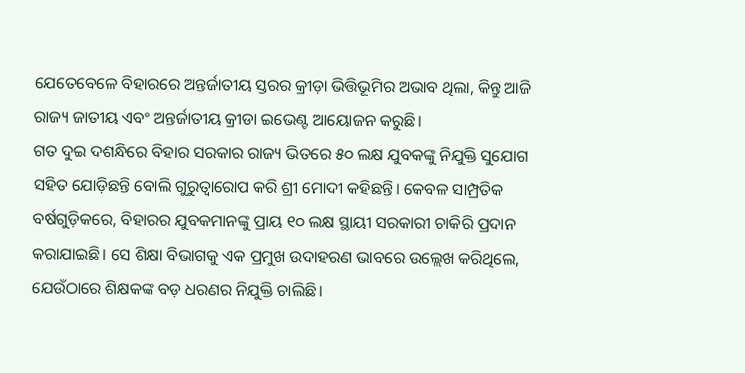ଯେତେବେଳେ ବିହାରରେ ଅନ୍ତର୍ଜାତୀୟ ସ୍ତରର କ୍ରୀଡ଼ା ଭିତ୍ତିଭୂମିର ଅଭାବ ଥିଲା, କିନ୍ତୁ ଆଜି ରାଜ୍ୟ ଜାତୀୟ ଏବଂ ଅନ୍ତର୍ଜାତୀୟ କ୍ରୀଡା ଇଭେଣ୍ଟ ଆୟୋଜନ କରୁଛି।
ଗତ ଦୁଇ ଦଶନ୍ଧିରେ ବିହାର ସରକାର ରାଜ୍ୟ ଭିତରେ ୫୦ ଲକ୍ଷ ଯୁବକଙ୍କୁ ନିଯୁକ୍ତି ସୁଯୋଗ ସହିତ ଯୋଡ଼ିଛନ୍ତି ବୋଲି ଗୁରୁତ୍ୱାରୋପ କରି ଶ୍ରୀ ମୋଦୀ କହିଛନ୍ତି। କେବଳ ସାମ୍ପ୍ରତିକ ବର୍ଷଗୁଡ଼ିକରେ, ବିହାରର ଯୁବକମାନଙ୍କୁ ପ୍ରାୟ ୧୦ ଲକ୍ଷ ସ୍ଥାୟୀ ସରକାରୀ ଚାକିରି ପ୍ରଦାନ କରାଯାଇଛି। ସେ ଶିକ୍ଷା ବିଭାଗକୁ ଏକ ପ୍ରମୁଖ ଉଦାହରଣ ଭାବରେ ଉଲ୍ଲେଖ କରିଥିଲେ, ଯେଉଁଠାରେ ଶିକ୍ଷକଙ୍କ ବଡ଼ ଧରଣର ନିଯୁକ୍ତି ଚାଲିଛି।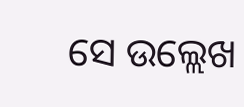ସେ ଉଲ୍ଲେଖ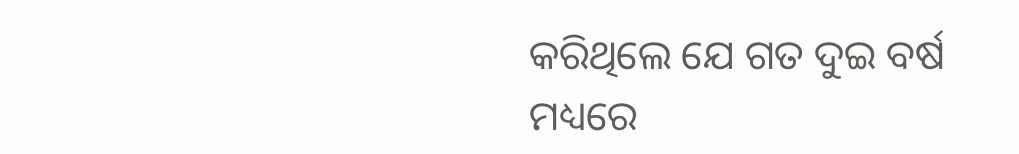କରିଥିଲେ ଯେ ଗତ ଦୁଇ ବର୍ଷ ମଧ୍ୟରେ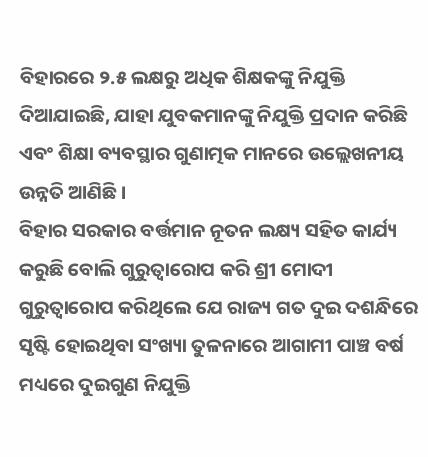ବିହାରରେ ୨.୫ ଲକ୍ଷରୁ ଅଧିକ ଶିକ୍ଷକଙ୍କୁ ନିଯୁକ୍ତି ଦିଆଯାଇଛି, ଯାହା ଯୁବକମାନଙ୍କୁ ନିଯୁକ୍ତି ପ୍ରଦାନ କରିଛି ଏବଂ ଶିକ୍ଷା ବ୍ୟବସ୍ଥାର ଗୁଣାତ୍ମକ ମାନରେ ଉଲ୍ଲେଖନୀୟ ଉନ୍ନତି ଆଣିଛି।
ବିହାର ସରକାର ବର୍ତ୍ତମାନ ନୂତନ ଲକ୍ଷ୍ୟ ସହିତ କାର୍ଯ୍ୟ କରୁଛି ବୋଲି ଗୁରୁତ୍ୱାରୋପ କରି ଶ୍ରୀ ମୋଦୀ ଗୁରୁତ୍ୱାରୋପ କରିଥିଲେ ଯେ ରାଜ୍ୟ ଗତ ଦୁଇ ଦଶନ୍ଧିରେ ସୃଷ୍ଟି ହୋଇଥିବା ସଂଖ୍ୟା ତୁଳନାରେ ଆଗାମୀ ପାଞ୍ଚ ବର୍ଷ ମଧ୍ୟରେ ଦୁଇଗୁଣ ନିଯୁକ୍ତି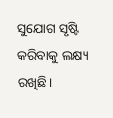ସୁଯୋଗ ସୃଷ୍ଟି କରିବାକୁ ଲକ୍ଷ୍ୟ ରଖିଛି।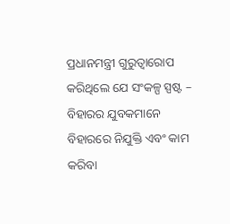ପ୍ରଧାନମନ୍ତ୍ରୀ ଗୁରୁତ୍ୱାରୋପ କରିଥିଲେ ଯେ ସଂକଳ୍ପ ସ୍ପଷ୍ଟ – ବିହାରର ଯୁବକମାନେ ବିହାରରେ ନିଯୁକ୍ତି ଏବଂ କାମ କରିବା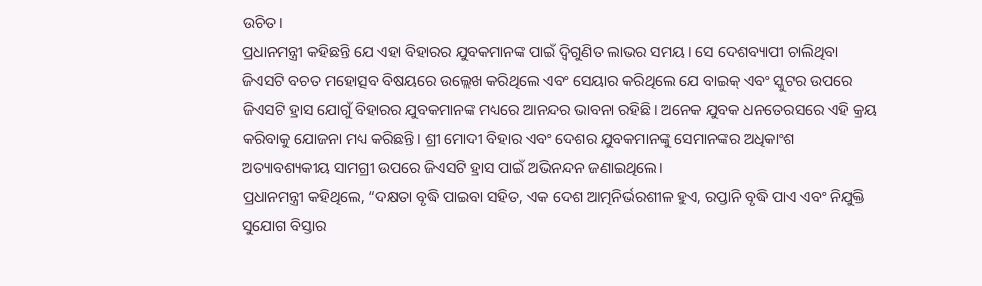ଉଚିତ।
ପ୍ରଧାନମନ୍ତ୍ରୀ କହିଛନ୍ତି ଯେ ଏହା ବିହାରର ଯୁବକମାନଙ୍କ ପାଇଁ ଦ୍ୱିଗୁଣିତ ଲାଭର ସମୟ। ସେ ଦେଶବ୍ୟାପୀ ଚାଲିଥିବା ଜିଏସଟି ବଚତ ମହୋତ୍ସବ ବିଷୟରେ ଉଲ୍ଲେଖ କରିଥିଲେ ଏବଂ ସେୟାର କରିଥିଲେ ଯେ ବାଇକ୍ ଏବଂ ସ୍କୁଟର ଉପରେ ଜିଏସଟି ହ୍ରାସ ଯୋଗୁଁ ବିହାରର ଯୁବକମାନଙ୍କ ମଧ୍ୟରେ ଆନନ୍ଦର ଭାବନା ରହିଛି। ଅନେକ ଯୁବକ ଧନତେରସରେ ଏହି କ୍ରୟ କରିବାକୁ ଯୋଜନା ମଧ୍ୟ କରିଛନ୍ତି। ଶ୍ରୀ ମୋଦୀ ବିହାର ଏବଂ ଦେଶର ଯୁବକମାନଙ୍କୁ ସେମାନଙ୍କର ଅଧିକାଂଶ ଅତ୍ୟାବଶ୍ୟକୀୟ ସାମଗ୍ରୀ ଉପରେ ଜିଏସଟି ହ୍ରାସ ପାଇଁ ଅଭିନନ୍ଦନ ଜଣାଇଥିଲେ।
ପ୍ରଧାନମନ୍ତ୍ରୀ କହିଥିଲେ, “ଦକ୍ଷତା ବୃଦ୍ଧି ପାଇବା ସହିତ, ଏକ ଦେଶ ଆତ୍ମନିର୍ଭରଶୀଳ ହୁଏ, ରପ୍ତାନି ବୃଦ୍ଧି ପାଏ ଏବଂ ନିଯୁକ୍ତି ସୁଯୋଗ ବିସ୍ତାର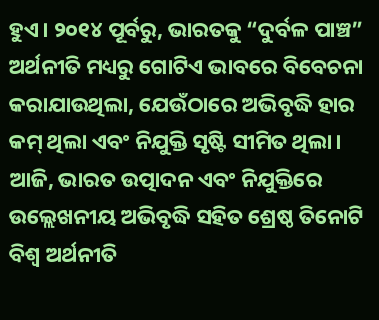ହୁଏ। ୨୦୧୪ ପୂର୍ବରୁ, ଭାରତକୁ “ଦୁର୍ବଳ ପାଞ୍ଚ” ଅର୍ଥନୀତି ମଧ୍ୟରୁ ଗୋଟିଏ ଭାବରେ ବିବେଚନା କରାଯାଉଥିଲା, ଯେଉଁଠାରେ ଅଭିବୃଦ୍ଧି ହାର କମ୍ ଥିଲା ଏବଂ ନିଯୁକ୍ତି ସୃଷ୍ଟି ସୀମିତ ଥିଲା। ଆଜି, ଭାରତ ଉତ୍ପାଦନ ଏବଂ ନିଯୁକ୍ତିରେ ଉଲ୍ଲେଖନୀୟ ଅଭିବୃଦ୍ଧି ସହିତ ଶ୍ରେଷ୍ଠ ତିନୋଟି ବିଶ୍ୱ ଅର୍ଥନୀତି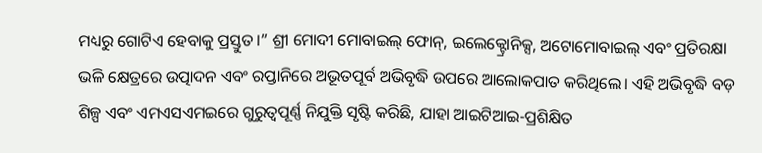ମଧ୍ୟରୁ ଗୋଟିଏ ହେବାକୁ ପ୍ରସ୍ତୁତ।” ଶ୍ରୀ ମୋଦୀ ମୋବାଇଲ୍ ଫୋନ୍, ଇଲେକ୍ଟ୍ରୋନିକ୍ସ, ଅଟୋମୋବାଇଲ୍ ଏବଂ ପ୍ରତିରକ୍ଷା ଭଳି କ୍ଷେତ୍ରରେ ଉତ୍ପାଦନ ଏବଂ ରପ୍ତାନିରେ ଅଭୂତପୂର୍ବ ଅଭିବୃଦ୍ଧି ଉପରେ ଆଲୋକପାତ କରିଥିଲେ। ଏହି ଅଭିବୃଦ୍ଧି ବଡ଼ ଶିଳ୍ପ ଏବଂ ଏମଏସଏମଇରେ ଗୁରୁତ୍ୱପୂର୍ଣ୍ଣ ନିଯୁକ୍ତି ସୃଷ୍ଟି କରିଛି, ଯାହା ଆଇଟିଆଇ-ପ୍ରଶିକ୍ଷିତ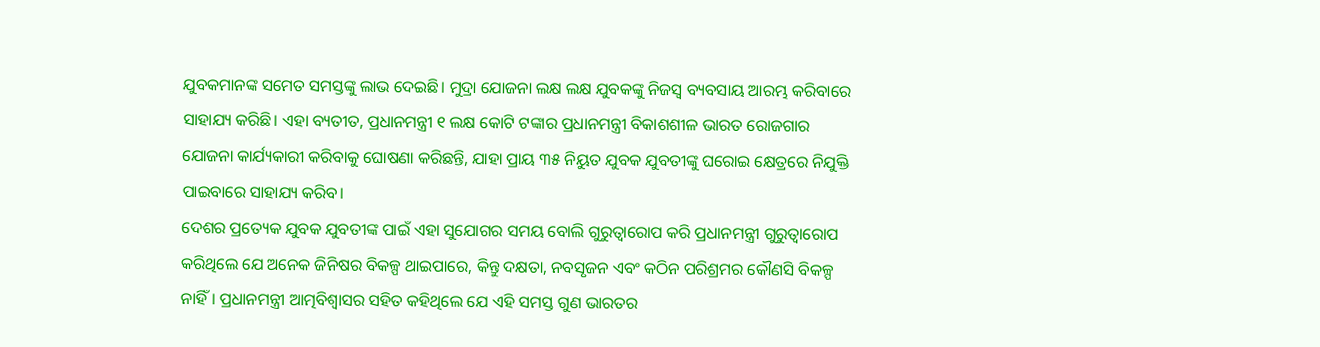ଯୁବକମାନଙ୍କ ସମେତ ସମସ୍ତଙ୍କୁ ଲାଭ ଦେଇଛି। ମୁଦ୍ରା ଯୋଜନା ଲକ୍ଷ ଲକ୍ଷ ଯୁବକଙ୍କୁ ନିଜସ୍ୱ ବ୍ୟବସାୟ ଆରମ୍ଭ କରିବାରେ ସାହାଯ୍ୟ କରିଛି। ଏହା ବ୍ୟତୀତ, ପ୍ରଧାନମନ୍ତ୍ରୀ ୧ ଲକ୍ଷ କୋଟି ଟଙ୍କାର ପ୍ରଧାନମନ୍ତ୍ରୀ ବିକାଶଶୀଳ ଭାରତ ରୋଜଗାର ଯୋଜନା କାର୍ଯ୍ୟକାରୀ କରିବାକୁ ଘୋଷଣା କରିଛନ୍ତି, ଯାହା ପ୍ରାୟ ୩୫ ନିୟୁତ ଯୁବକ ଯୁବତୀଙ୍କୁ ଘରୋଇ କ୍ଷେତ୍ରରେ ନିଯୁକ୍ତି ପାଇବାରେ ସାହାଯ୍ୟ କରିବ।
ଦେଶର ପ୍ରତ୍ୟେକ ଯୁବକ ଯୁବତୀଙ୍କ ପାଇଁ ଏହା ସୁଯୋଗର ସମୟ ବୋଲି ଗୁରୁତ୍ୱାରୋପ କରି ପ୍ରଧାନମନ୍ତ୍ରୀ ଗୁରୁତ୍ୱାରୋପ କରିଥିଲେ ଯେ ଅନେକ ଜିନିଷର ବିକଳ୍ପ ଥାଇପାରେ, କିନ୍ତୁ ଦକ୍ଷତା, ନବସୃଜନ ଏବଂ କଠିନ ପରିଶ୍ରମର କୌଣସି ବିକଳ୍ପ ନାହିଁ। ପ୍ରଧାନମନ୍ତ୍ରୀ ଆତ୍ମବିଶ୍ୱାସର ସହିତ କହିଥିଲେ ଯେ ଏହି ସମସ୍ତ ଗୁଣ ଭାରତର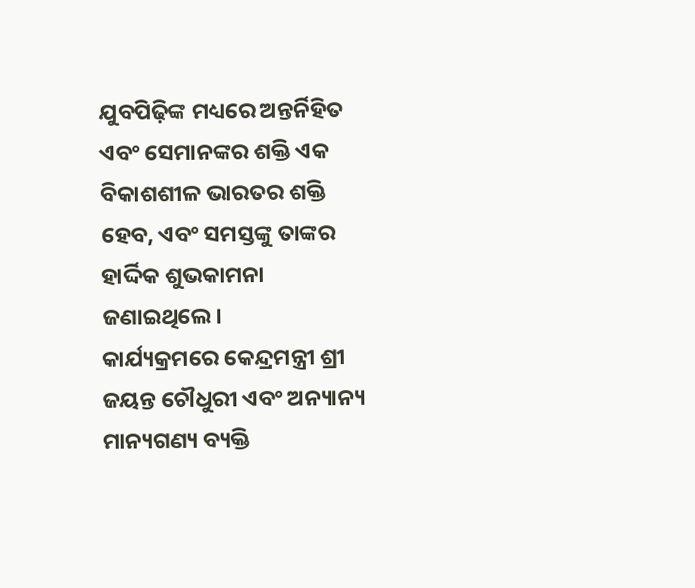ଯୁବପିଢ଼ିଙ୍କ ମଧ୍ୟରେ ଅନ୍ତର୍ନିହିତ ଏବଂ ସେମାନଙ୍କର ଶକ୍ତି ଏକ ବିକାଶଶୀଳ ଭାରତର ଶକ୍ତି ହେବ, ଏବଂ ସମସ୍ତଙ୍କୁ ତାଙ୍କର ହାର୍ଦ୍ଦିକ ଶୁଭକାମନା ଜଣାଇଥିଲେ।
କାର୍ଯ୍ୟକ୍ରମରେ କେନ୍ଦ୍ରମନ୍ତ୍ରୀ ଶ୍ରୀ ଜୟନ୍ତ ଚୌଧୁରୀ ଏବଂ ଅନ୍ୟାନ୍ୟ ମାନ୍ୟଗଣ୍ୟ ବ୍ୟକ୍ତି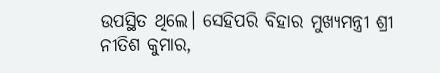ଉପସ୍ଥିତ ଥିଲେ। ସେହିପରି ବିହାର ମୁଖ୍ୟମନ୍ତ୍ରୀ ଶ୍ରୀ ନୀତିଶ କୁମାର,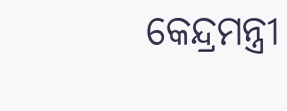କେନ୍ଦ୍ରମନ୍ତ୍ରୀ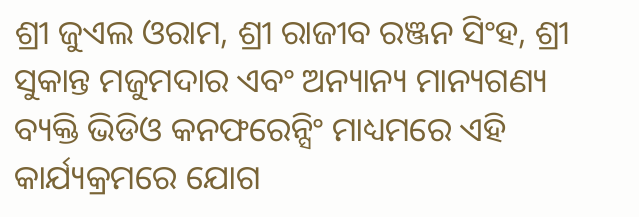ଶ୍ରୀ ଜୁଏଲ ଓରାମ, ଶ୍ରୀ ରାଜୀବ ରଞ୍ଜନ ସିଂହ, ଶ୍ରୀ ସୁକାନ୍ତ ମଜୁମଦାର ଏବଂ ଅନ୍ୟାନ୍ୟ ମାନ୍ୟଗଣ୍ୟ ବ୍ୟକ୍ତି ଭିଡିଓ କନଫରେନ୍ସିଂ ମାଧ୍ୟମରେ ଏହି କାର୍ଯ୍ୟକ୍ରମରେ ଯୋଗ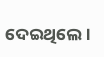ଦେଇଥିଲେ।